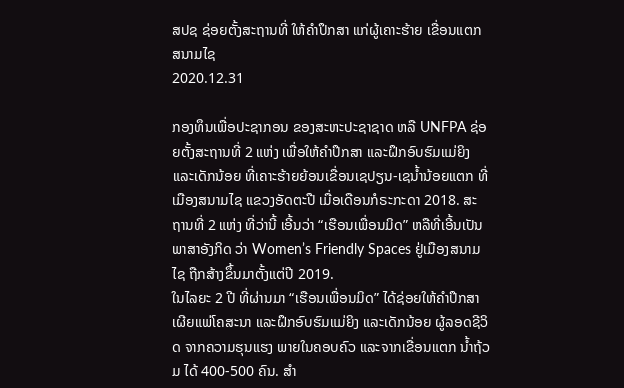ສປຊ ຊ່ອຍຕັ້ງສະຖານທີ່ ໃຫ້ຄຳປຶກສາ ແກ່ຜູ້ເຄາະຮ້າຍ ເຂື່ອນແຕກ ສນາມໄຊ
2020.12.31

ກອງທຶນເພື່ອປະຊາກອນ ຂອງສະຫະປະຊາຊາດ ຫລື UNFPA ຊ່ອຍຕັ້ງສະຖານທີ່ 2 ແຫ່ງ ເພື່ອໃຫ້ຄໍາປຶກສາ ແລະຝຶກອົບຮົມແມ່ຍິງ ແລະເດັກນ້ອຍ ທີ່ເຄາະຮ້າຍຍ້ອນເຂື່ອນເຊປຽນ-ເຊນໍ້ານ້ອຍແຕກ ທີ່ເມືອງສນາມໄຊ ແຂວງອັດຕະປື ເມື່ອເດືອນກໍຣະກະດາ 2018. ສະຖານທີ່ 2 ແຫ່ງ ທີ່ວ່ານີ້ ເອີ້ນວ່າ “ເຮືອນເພື່ອນມິດ” ຫລືທີ່ເອີ້ນເປັນພາສາອັງກິດ ວ່າ Women’s Friendly Spaces ຢູ່ເມືອງສນາມໄຊ ຖືກສ້າງຂຶ້ນມາຕັ້ງແຕ່ປີ 2019.
ໃນໄລຍະ 2 ປີ ທີ່ຜ່ານມາ “ເຮືອນເພື່ອນມິດ” ໄດ້ຊ່ອຍໃຫ້ຄໍາປຶກສາ ເຜີຍແພ່ໂຄສະນາ ແລະຝຶກອົບຮົມແມ່ຍິງ ແລະເດັກນ້ອຍ ຜູ້ລອດຊີວິດ ຈາກຄວາມຮຸນແຮງ ພາຍໃນຄອບຄົວ ແລະຈາກເຂື່ອນແຕກ ນໍ້າຖ້ວມ ໄດ້ 400-500 ຄົນ. ສໍາ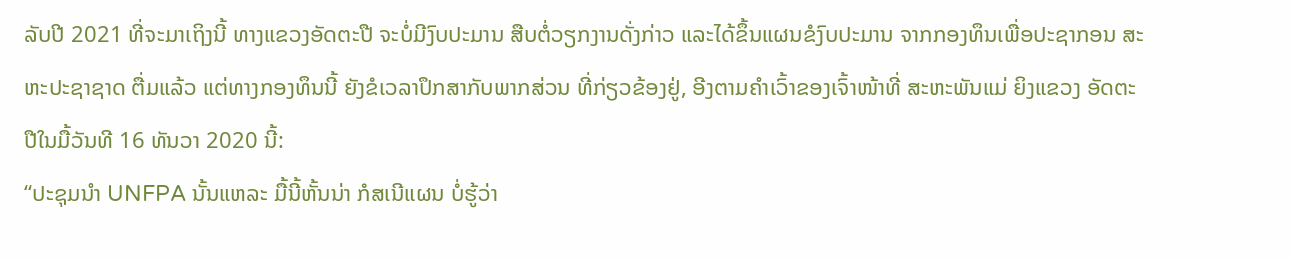ລັບປີ 2021 ທີ່ຈະມາເຖິງນີ້ ທາງແຂວງອັດຕະປື ຈະບໍ່ມີງົບປະມານ ສືບຕໍ່ວຽກງານດັ່ງກ່າວ ແລະໄດ້ຂຶ້ນແຜນຂໍງົບປະມານ ຈາກກອງທຶນເພື່ອປະຊາກອນ ສະຫະປະຊາຊາດ ຕື່ມແລ້ວ ແຕ່ທາງກອງທຶນນີ້ ຍັງຂໍເວລາປຶກສາກັບພາກສ່ວນ ທີ່ກ່ຽວຂ້ອງຢູ່, ອີງຕາມຄໍາເວົ້າຂອງເຈົ້າໜ້າທີ່ ສະຫະພັນແມ່ ຍິງແຂວງ ອັດຕະປືໃນມື້ວັນທີ 16 ທັນວາ 2020 ນີ້:
“ປະຊຸມນໍາ UNFPA ນັ້ນແຫລະ ມື້ນີ້ຫັ້ນນ່າ ກໍສເນີແຜນ ບໍ່ຮູ້ວ່າ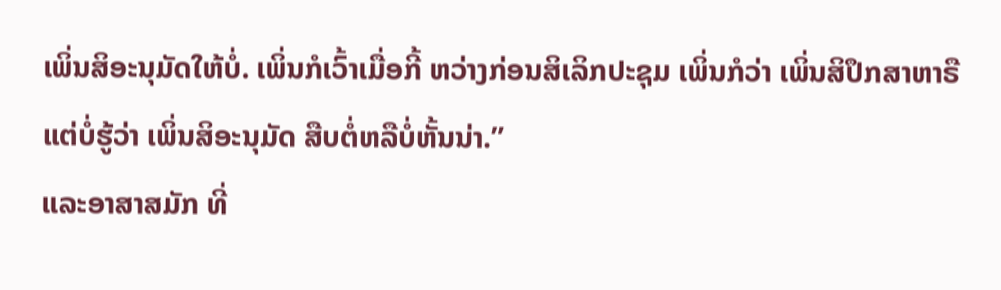ເພິ່ນສິອະນຸມັດໃຫ້ບໍ່. ເພິ່ນກໍເວົ້າເມື່ອກີ້ ຫວ່າງກ່ອນສິເລິກປະຊຸມ ເພິ່ນກໍວ່າ ເພິ່ນສິປຶກສາຫາຣື ແຕ່ບໍ່ຮູ້ວ່າ ເພິ່ນສິອະນຸມັດ ສືບຕໍ່ຫລືບໍ່ຫັ້ນນ່າ.”
ແລະອາສາສມັກ ທີ່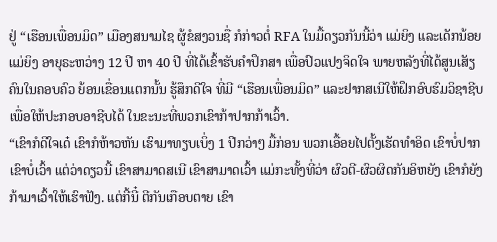ຢູ່ “ເຮືອນເພື່ອນມິດ” ເມືອງສນາມໄຊ ຜູ້ຂໍສງວນຊື່ ກໍກ່າວຕໍ່ RFA ໃນມື້ດຽວກັນນີ້ວ່າ ແມ່ຍິງ ແລະເດັກນ້ອຍແມ່ຍິງ ອາຍຸຣະຫວ່າງ 12 ປີ ຫາ 40 ປີ ທີ່ໄດ້ເຂົ້າຮັບຄໍາປຶກສາ ເພື່ອປົວແປງຈິດໃຈ ພາຍຫລັງທີ່ໄດ້ສູນເສັຽຄົນໃນຄອບຄົວ ຍ້ອນເຂື່ອນແຕກນັ້ນ ຮູ້ສຶກດີໃຈ ທີ່ມີ “ເຮືອນເພື່ອນມິດ” ແລະຢາກສເນີໃຫ້ຝຶກອົບຮົມວິຊາຊີບ ເພື່ອໃຫ້ປະກອບອາຊີບໄດ້ ໃນຂະນະທີ່ພວກເຂົາກ້າປາກກ້າເວົ້າ.
“ເຂົາກໍດີໃຈເດ໋ ເຂົາກໍຫ້າວຫັນ ເຮົາມາທຽບເບິ່ງ 1 ປີກວ່າໆ ມື້ກ່ອນ ພວກເອື້ອຍໄປຕັ້ງເຮັດທໍາອິດ ເຂົາບໍ່ປາກ ເຂົາບໍ່ເວົ້າ ແຕ່ວ່າດຽວນີ້ ເຂົາສາມາດສເນີ ເຂົາສາມາດເວົ້າ ແມ່ກະທັ້ງທີ່ວ່າ ຜົວຕີ-ຜົວຜິດກັນອິຫຍັງ ເຂົາກໍຍັງກ້າມາເວົ້າໃຫ້ເຮົາຟັງ. ແຕ່ກີ້ນີ໋ ຕີກັນເກືອບຕາຍ ເຂົາ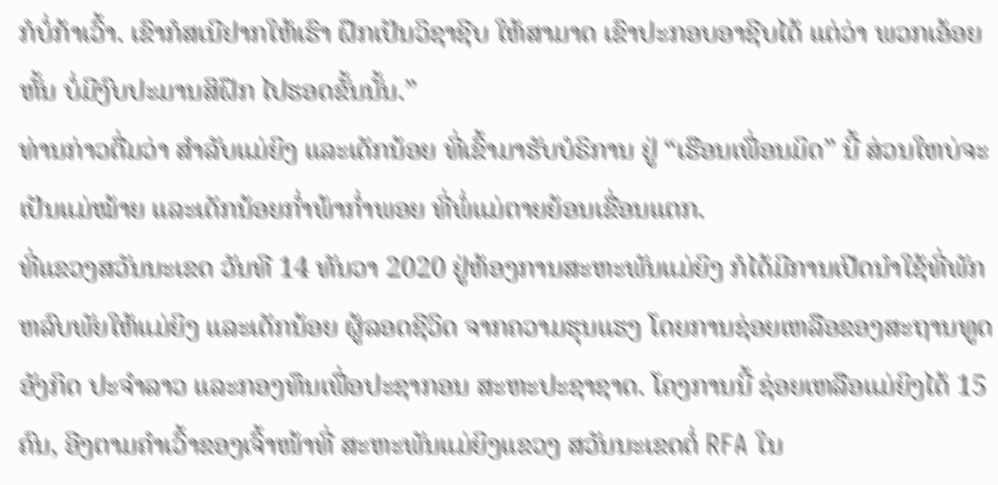ກໍບໍ່ກ້າເວົ້າ. ເຂົາກໍສເນີຢາກໃຫ້ເຮົາ ຝຶກເປັນວິຊາຊີບ ໃຫ້ສາມາດ ເຂົາປະກອບອາຊີບໄດ້ ແຕ່ວ່າ ພວກເອ້ອຍຫັ້ນ ບໍ່ມີງົບປະມານສິຝຶກ ໄປຮອດຂັ້ນນັ້ນ.”
ທ່ານກ່າວຕື່ມວ່າ ສໍາລັບແມ່ຍິງ ແລະເດັກນ້ອຍ ທີ່ເຂົ້າມາຮັບບໍຣິການ ຢູ່ “ເຮືອນເພື່ອນມິດ” ນີ້ ສ່ວນໃຫບ່ຈະເປັນແມ່ໝ້າຍ ແລະເດັກນ້ອຍກໍ່າພ້າກໍ່າພອຍ ທີ່ພໍ່ແມ່ຕາຍຍ້ອນເຂື່ອນແຕກ.
ທີ່ແຂວງສວັນນະເຂດ ວັນທີ 14 ທັນວາ 2020 ຢູ່ຫ້ອງການສະຫະພັນແມ່ຍິງ ກໍໄດ້ມີການເປີດນໍາໃຊ້ທີ່ພັກຫລົບພັຍໃຫ້ແມ່ຍິງ ແລະເດັກນ້ອຍ ຜູ້ລອດຊີວິດ ຈາກຄວາມຮຸນແຮງ ໂດຍການຊ່ອຍເຫລືອຂອງສະຖານທູດອັງກິດ ປະຈໍາລາວ ແລະກອງທຶນເພື່ອປະຊາກອນ ສະຫະປະຊາຊາດ. ໂຄງການນີ້ ຊ່ອຍເຫລືອແມ່ຍິງໄດ້ 15 ຄົນ, ອີງຕາມຄໍາເວົ້າຂອງເຈົ້າໜ້າທີ່ ສະຫະພັນແມ່ຍິງແຂວງ ສວັນນະເຂດຕໍ່ RFA ໃນ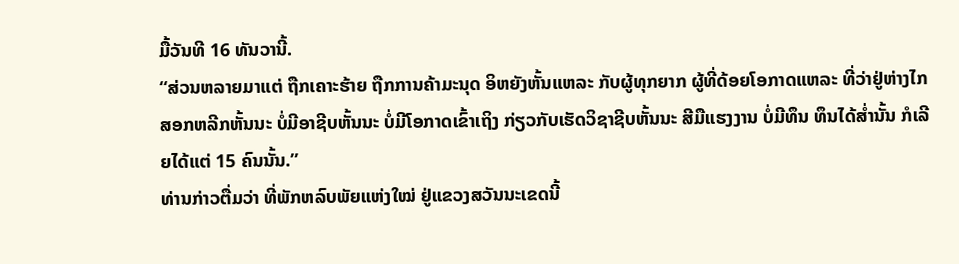ມື້ວັນທີ 16 ທັນວານີ້.
“ສ່ວນຫລາຍມາແຕ່ ຖືກເຄາະຮ້າຍ ຖືກການຄ້າມະນຸດ ອິຫຍັງຫັ້ນແຫລະ ກັບຜູ້ທຸກຍາກ ຜູ້ທີ່ດ້ອຍໂອກາດແຫລະ ທີ່ວ່າຢູ່ຫ່າງໄກ ສອກຫລີກຫັ້ນນະ ບໍ່ມີອາຊີບຫັ້ນນະ ບໍ່ມີໂອກາດເຂົ້າເຖິງ ກ່ຽວກັບເຮັດວິຊາຊີບຫັ້ນນະ ສີມືແຮງງານ ບໍ່ມີທຶນ ທຶນໄດ້ສໍ່ານັ້ນ ກໍເລີຍໄດ້ແຕ່ 15 ຄົນນັ້ນ.”
ທ່ານກ່າວຕື່ມວ່າ ທີ່ພັກຫລົບພັຍແຫ່ງໃໝ່ ຢູ່ແຂວງສວັນນະເຂດນີ້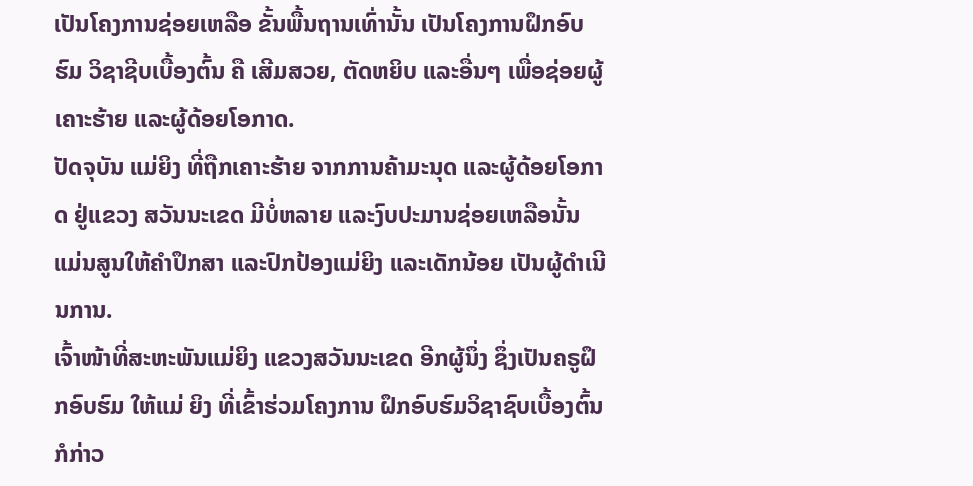ເປັນໂຄງການຊ່ອຍເຫລືອ ຂັ້ນພື້ນຖານເທົ່ານັ້ນ ເປັນໂຄງການຝຶກອົບຮົມ ວິຊາຊີບເບື້ອງຕົ້ນ ຄື ເສີມສວຍ, ຕັດຫຍິບ ແລະອື່ນໆ ເພື່ອຊ່ອຍຜູ້ເຄາະຮ້າຍ ແລະຜູ້ດ້ອຍໂອກາດ.
ປັດຈຸບັນ ແມ່ຍິງ ທີ່ຖືກເຄາະຮ້າຍ ຈາກການຄ້າມະນຸດ ແລະຜູ້ດ້ອຍໂອກາດ ຢູ່ແຂວງ ສວັນນະເຂດ ມີບໍ່ຫລາຍ ແລະງົບປະມານຊ່ອຍເຫລືອນັ້ນ ແມ່ນສູນໃຫ້ຄໍາປຶກສາ ແລະປົກປ້ອງແມ່ຍິງ ແລະເດັກນ້ອຍ ເປັນຜູ້ດໍາເນີນການ.
ເຈົ້າໜ້າທີ່ສະຫະພັນແມ່ຍິງ ແຂວງສວັນນະເຂດ ອີກຜູ້ນຶ່ງ ຊຶ່ງເປັນຄຣູຝຶກອົບຮົມ ໃຫ້ແມ່ ຍິງ ທີ່ເຂົ້າຮ່ວມໂຄງການ ຝຶກອົບຮົມວິຊາຊົບເບື້ອງຕົ້ນ ກໍກ່າວ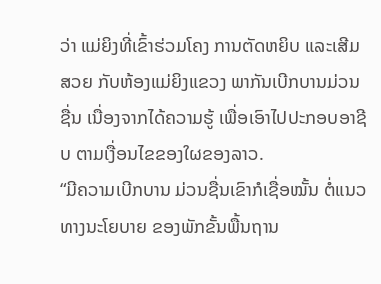ວ່າ ແມ່ຍິງທີ່ເຂົ້າຮ່ວມໂຄງ ການຕັດຫຍິບ ແລະເສີມສວຍ ກັບຫ້ອງແມ່ຍິງແຂວງ ພາກັນເບີກບານມ່ວນຊື່ນ ເນື່ອງຈາກໄດ້ຄວາມຮູ້ ເພື່ອເອົາໄປປະກອບອາຊີບ ຕາມເງື່ອນໄຂຂອງໃຜຂອງລາວ.
“ມີຄວາມເບີກບານ ມ່ວນຊື່ນເຂົາກໍເຊື່ອໝັ້ນ ຕໍ່ແນວທາງນະໂຍບາຍ ຂອງພັກຂັ້ນພື້ນຖານ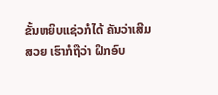ຂັ້ນຫຍິບແຊ່ວກໍໄດ້ ຄັນວ່າເສີມສວຍ ເຮົາກໍຖືວ່າ ຝຶກອົບ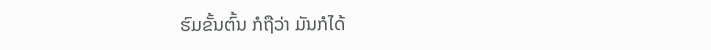ຮົມຂັ້ນຕົ້ນ ກໍຖືວ່າ ມັນກໍໄດ້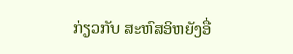ກ່ຽວກັບ ສະຫົສອິຫຍັງອື່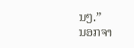ນໆ.”
ນອກຈາ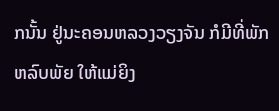ກນັ້ນ ຢູ່ນະຄອນຫລວງວຽງຈັນ ກໍມີທີ່ພັກຫລົບພັຍ ໃຫ້ແມ່ຍິງ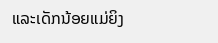ແລະເດັກນ້ອຍແມ່ຍິງ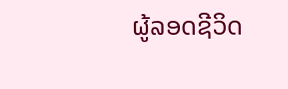ຜູ້ລອດຊີວິດ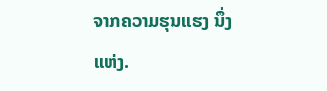ຈາກຄວາມຮຸນແຮງ ນຶ່ງແຫ່ງ.